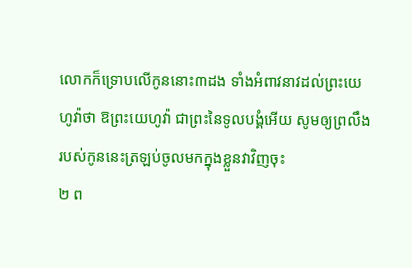លោកក៏ទ្រោបលើកូននោះ៣ដង ទាំងអំពាវនាវដល់ព្រះយេហូវ៉ាថា ឱព្រះយេហូវ៉ា ជាព្រះនៃទូលបង្គំអើយ សូមឲ្យព្រលឹងរបស់កូននេះត្រឡប់ចូលមកក្នុងខ្លួនវាវិញចុះ
២ ព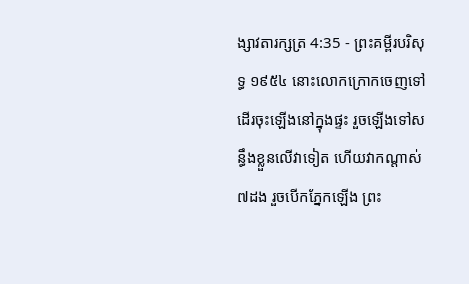ង្សាវតារក្សត្រ 4:35 - ព្រះគម្ពីរបរិសុទ្ធ ១៩៥៤ នោះលោកក្រោកចេញទៅ ដើរចុះឡើងនៅក្នុងផ្ទះ រួចឡើងទៅសន្ធឹងខ្លួនលើវាទៀត ហើយវាកណ្តាស់៧ដង រួចបើកភ្នែកឡើង ព្រះ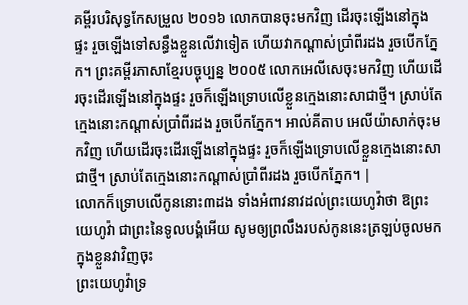គម្ពីរបរិសុទ្ធកែសម្រួល ២០១៦ លោកបានចុះមកវិញ ដើរចុះឡើងនៅក្នុងផ្ទះ រួចឡើងទៅសន្ធឹងខ្លួនលើវាទៀត ហើយវាកណ្តាស់ប្រាំពីរដង រួចបើកភ្នែក។ ព្រះគម្ពីរភាសាខ្មែរបច្ចុប្បន្ន ២០០៥ លោកអេលីសេចុះមកវិញ ហើយដើរចុះដើរឡើងនៅក្នុងផ្ទះ រួចក៏ឡើងទ្រោបលើខ្លួនក្មេងនោះសាជាថ្មី។ ស្រាប់តែក្មេងនោះកណ្ដាស់ប្រាំពីរដង រួចបើកភ្នែក។ អាល់គីតាប អេលីយ៉ាសាក់ចុះមកវិញ ហើយដើរចុះដើរឡើងនៅក្នុងផ្ទះ រួចក៏ឡើងទ្រោបលើខ្លួនក្មេងនោះសាជាថ្មី។ ស្រាប់តែក្មេងនោះកណ្តាស់ប្រាំពីរដង រួចបើកភ្នែក។ |
លោកក៏ទ្រោបលើកូននោះ៣ដង ទាំងអំពាវនាវដល់ព្រះយេហូវ៉ាថា ឱព្រះយេហូវ៉ា ជាព្រះនៃទូលបង្គំអើយ សូមឲ្យព្រលឹងរបស់កូននេះត្រឡប់ចូលមកក្នុងខ្លួនវាវិញចុះ
ព្រះយេហូវ៉ាទ្រ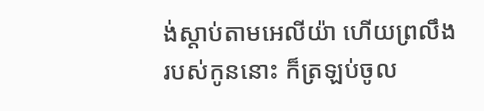ង់ស្តាប់តាមអេលីយ៉ា ហើយព្រលឹងរបស់កូននោះ ក៏ត្រឡប់ចូល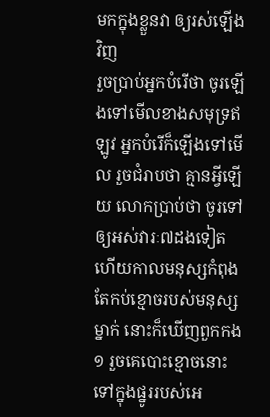មកក្នុងខ្លួនវា ឲ្យរស់ឡើងវិញ
រួចប្រាប់អ្នកបំរើថា ចូរឡើងទៅមើលខាងសមុទ្រឥឡូវ អ្នកបំរើក៏ឡើងទៅមើល រួចជំរាបថា គ្មានអ្វីឡើយ លោកប្រាប់ថា ចូរទៅឲ្យអស់វារៈ៧ដងទៀត
ហើយកាលមនុស្សកំពុងតែកប់ខ្មោចរបស់មនុស្សម្នាក់ នោះក៏ឃើញពួកកង១ រួចគេបោះខ្មោចនោះ ទៅក្នុងផ្នូររបស់អេ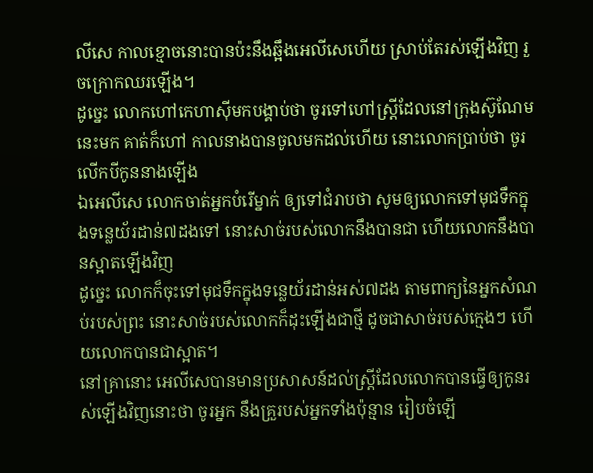លីសេ កាលខ្មោចនោះបានប៉ះនឹងឆ្អឹងអេលីសេហើយ ស្រាប់តែរស់ឡើងវិញ រួចក្រោកឈរឡើង។
ដូច្នេះ លោកហៅកេហាស៊ីមកបង្គាប់ថា ចូរទៅហៅស្ត្រីដែលនៅក្រុងស៊ូណែមនេះមក គាត់ក៏ហៅ កាលនាងបានចូលមកដល់ហើយ នោះលោកប្រាប់ថា ចូរលើកបីកូននាងឡើង
ឯអេលីសេ លោកចាត់អ្នកបំរើម្នាក់ ឲ្យទៅជំរាបថា សូមឲ្យលោកទៅមុជទឹកក្នុងទន្លេយ័រដាន់៧ដងទៅ នោះសាច់របស់លោកនឹងបានជា ហើយលោកនឹងបានស្អាតឡើងវិញ
ដូច្នេះ លោកក៏ចុះទៅមុជទឹកក្នុងទន្លេយ័រដាន់អស់៧ដង តាមពាក្យនៃអ្នកសំណប់របស់ព្រះ នោះសាច់របស់លោកក៏ដុះឡើងជាថ្មី ដូចជាសាច់របស់ក្មេងៗ ហើយលោកបានជាស្អាត។
នៅគ្រានោះ អេលីសេបានមានប្រសាសន៍ដល់ស្ត្រីដែលលោកបានធ្វើឲ្យកូនរស់ឡើងវិញនោះថា ចូរអ្នក នឹងគ្រួរបស់អ្នកទាំងប៉ុន្មាន រៀបចំឡើ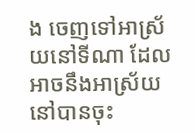ង ចេញទៅអាស្រ័យនៅទីណា ដែលអាចនឹងអាស្រ័យនៅបានចុះ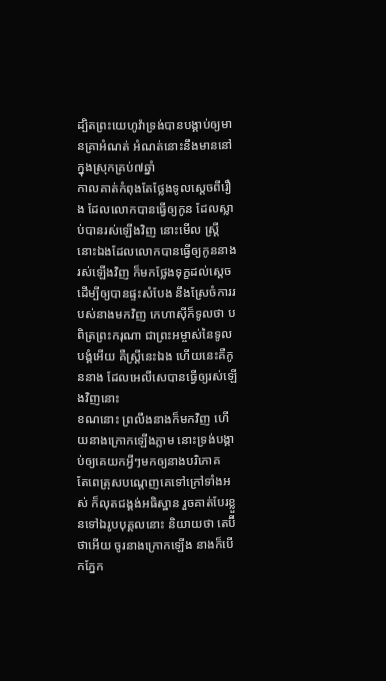ដ្បិតព្រះយេហូវ៉ាទ្រង់បានបង្គាប់ឲ្យមានគ្រាអំណត់ អំណត់នោះនឹងមាននៅក្នុងស្រុកគ្រប់៧ឆ្នាំ
កាលគាត់កំពុងតែថ្លែងទូលស្តេចពីរឿង ដែលលោកបានធ្វើឲ្យកូន ដែលស្លាប់បានរស់ឡើងវិញ នោះមើល ស្ត្រីនោះឯងដែលលោកបានធ្វើឲ្យកូននាងរស់ឡើងវិញ ក៏មកថ្លែងទុក្ខដល់ស្តេច ដើម្បីឲ្យបានផ្ទះសំបែង នឹងស្រែចំការរបស់នាងមកវិញ កេហាស៊ីក៏ទូលថា បពិត្រព្រះករុណា ជាព្រះអម្ចាស់នៃទូលបង្គំអើយ គឺស្ត្រីនេះឯង ហើយនេះគឺកូននាង ដែលអេលីសេបានធ្វើឲ្យរស់ឡើងវិញនោះ
ខណនោះ ព្រលឹងនាងក៏មកវិញ ហើយនាងក្រោកឡើងភ្លាម នោះទ្រង់បង្គាប់ឲ្យគេយកអ្វីៗមកឲ្យនាងបរិភោគ
តែពេត្រុសបណ្តេញគេទៅក្រៅទាំងអស់ ក៏លុតជង្គង់អធិស្ឋាន រួចគាត់បែរខ្លួនទៅឯរូបបុគ្គលនោះ និយាយថា តេប៊ីថាអើយ ចូរនាងក្រោកឡើង នាងក៏បើកភ្នែក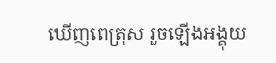ឃើញពេត្រុស រួចឡើងអង្គុយ